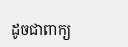ដូចជាពាក្យ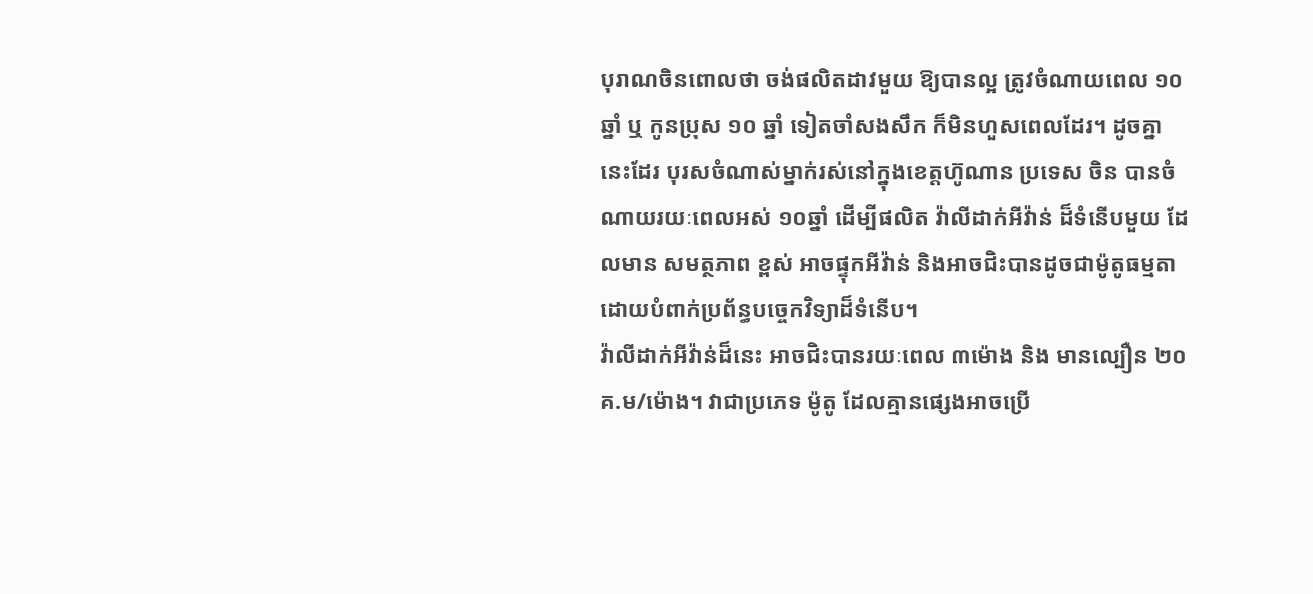បុរាណចិនពោលថា ចង់ផលិតដាវមួយ ឱ្យបានល្អ ត្រូវចំណាយពេល ១០ឆ្នាំ ឬ កូនប្រុស ១០ ឆ្នាំ ទៀតចាំសងសឹក ក៏មិនហួសពេលដែរ។ ដូចគ្នានេះដែរ បុរសចំណាស់ម្នាក់រស់នៅក្នុងខេត្តហ៊ូណាន ប្រទេស ចិន បានចំណាយរយៈពេលអស់ ១០ឆ្នាំ ដើម្បីផលិត វ៉ាលីដាក់អីវ៉ាន់ ដ៏ទំនើបមួយ ដែលមាន សមត្ថភាព ខ្ពស់ អាចផ្ទុកអីវ៉ាន់ និងអាចជិះបានដូចជាម៉ូតូធម្មតា ដោយបំពាក់ប្រព័ន្ធបច្ចេកវិទ្យាដ៏ទំនើប។
វ៉ាលីដាក់អីវ៉ាន់ដ៏នេះ អាចជិះបានរយៈពេល ៣ម៉ោង និង មានល្បឿន ២០គ.ម/ម៉ោង។ វាជាប្រភេទ ម៉ូតូ ដែលគ្មានផ្សេងអាចប្រើ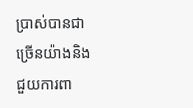ប្រាស់បានជាច្រើនយ៉ាងនិងជួយការពា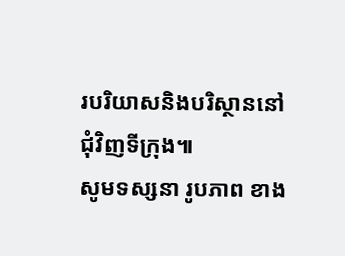របរិយាសនិងបរិស្ថាននៅជុំវិញទីក្រុង៕
សូមទស្សនា រូបភាព ខាង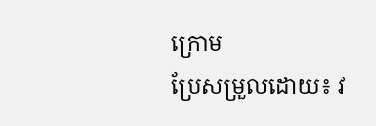ក្រោម
ប្រែសម្រួលដោយ៖ វ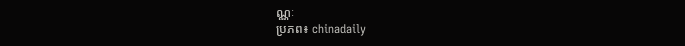ណ្ណៈ
ប្រភព៖ chinadaily